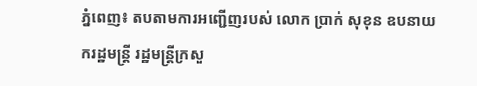ភ្នំពេញ៖ តបតាមការអញ្ជើញរបស់ លោក ប្រាក់ សុខុន ឧបនាយករដ្ឋមន្ត្រី រដ្ឋមន្ត្រីក្រសួ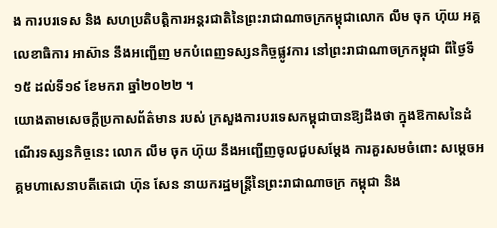ង ការបរទេស និង សហប្រតិបត្តិការអន្តរជាតិនៃព្រះរាជាណាចក្រកម្ពុជាលោក លឹម ចុក ហ៊ុយ អគ្គលេខាធិការ អាស៊ាន នឹងអញ្ជើញ មកបំពេញទស្សនកិច្ចផ្លូវការ នៅព្រះរាជាណាចក្រកម្ពុជា ពីថ្ងៃទី១៥ ដល់ទី១៩ ខែមករា ឆ្នាំ២០២២ ។
យោងតាមសេចក្តីប្រកាសព័ត៌មាន របស់ ក្រសួងការបរទេសកម្ពុជាបានឱ្យដឹងថា ក្នុងឱកាសនៃដំណើរទស្សនកិច្ចនេះ លោក លឹម ចុក ហ៊ុយ នឹងអញ្ជើញចូលជួបសម្តែង ការគួរសមចំពោះ សម្តេចអគ្គមហាសេនាបតីតេជោ ហ៊ុន សែន នាយករដ្ឋមន្ត្រីនៃព្រះរាជាណាចក្រ កម្ពុជា និង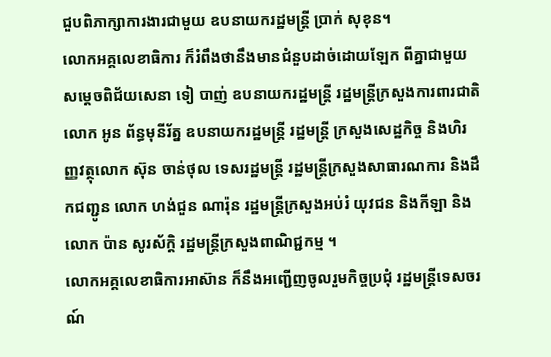ជួបពិភាក្សាការងារជាមួយ ឧបនាយករដ្ឋមន្ត្រី ប្រាក់ សុខុន។
លោកអគ្គលេខាធិការ ក៏រំពឹងថានឹងមានជំនួបដាច់ដោយឡែក ពីគ្នាជាមួយ សម្តេចពិជ័យសេនា ទៀ បាញ់ ឧបនាយករដ្ឋមន្ត្រី រដ្ឋមន្ត្រីក្រសួងការពារជាតិលោក អូន ព័ន្ធមុនីរ័ត្ន ឧបនាយករដ្ឋមន្ត្រី រដ្ឋមន្ត្រី ក្រសួងសេដ្ឋកិច្ច និងហិរញ្ញវត្ថុលោក ស៊ុន ចាន់ថុល ទេសរដ្ឋមន្ត្រី រដ្ឋមន្ត្រីក្រសួងសាធារណការ និងដឹកជញ្ជូន លោក ហង់ជួន ណារ៉ុន រដ្ឋមន្ត្រីក្រសួងអប់រំ យុវជន និងកីឡា និង លោក ប៉ាន សូរស័ក្តិ រដ្ឋមន្ត្រីក្រសួងពាណិជ្ជកម្ម ។
លោកអគ្គលេខាធិការអាស៊ាន ក៏នឹងអញ្ជើញចូលរួមកិច្ចប្រជុំ រដ្ឋមន្ត្រីទេសចរណ៍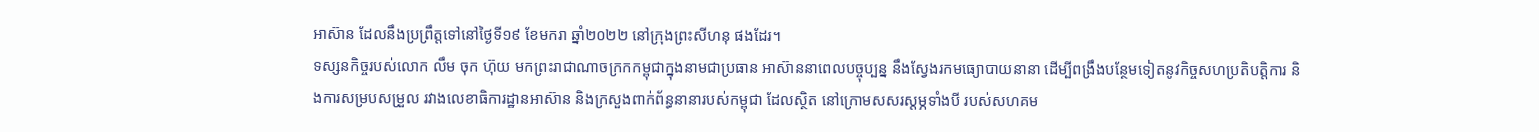អាស៊ាន ដែលនឹងប្រព្រឹត្តទៅនៅថ្ងៃទី១៩ ខែមករា ឆ្នាំ២០២២ នៅក្រុងព្រះសីហនុ ផងដែរ។
ទស្សនកិច្ចរបស់លោក លឹម ចុក ហ៊ុយ មកព្រះរាជាណាចក្រកកម្ពុជាក្នុងនាមជាប្រធាន អាស៊ាននាពេលបច្ចុប្បន្ន នឹងស្វែងរកមធ្យោបាយនានា ដើម្បីពង្រឹងបន្ថែមទៀតនូវកិច្ចសហប្រតិបត្តិការ និងការសម្របសម្រួល រវាងលេខាធិការដ្ឋានអាស៊ាន និងក្រសួងពាក់ព័ន្ធនានារបស់កម្ពុជា ដែលស្ថិត នៅក្រោមសសរស្ដម្ភទាំងបី របស់សហគម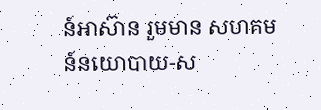ន៍អាស៊ាន រួមមាន សហគមន៍នយោបាយ-ស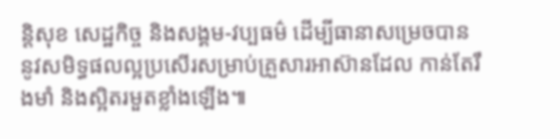ន្តិសុខ សេដ្ឋកិច្ច និងសង្គម-វប្បធម៌ ដើម្បីធានាសម្រេចបាននូវសមិទ្ធផលល្អប្រសើរសម្រាប់គ្រួសារអាស៊ានដែល កាន់តែរឹងមាំ និងស្អិតរមួតខ្លាំងឡើង៕